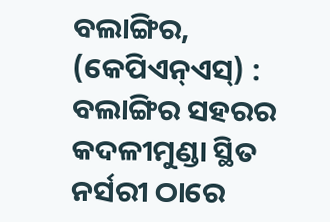ବଲାଙ୍ଗିର, (କେପିଏନ୍ଏସ୍) : ବଲାଙ୍ଗିର ସହରର କଦଳୀମୁଣ୍ଡା ସ୍ଥିତ ନର୍ସରୀ ଠାରେ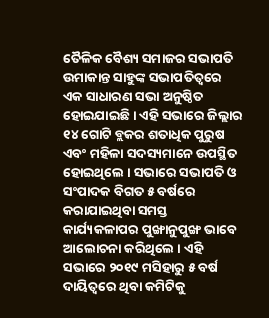ତୈଳିକ ବୈଶ୍ୟ ସମାଜର ସଭାପତି ଉମାକାନ୍ତ ସାହୁଙ୍କ ସଭାପତିତ୍ୱରେ ଏକ ସାଧାରଣ ସଭା ଅନୁଷ୍ଠିତ ହୋଇଯାଇଛି । ଏହି ସଭାରେ ଜିଲ୍ଲାର ୧୪ ଗୋଟି ବ୍ଲକର ଶତାଧିକ ପୁରୁଷ ଏବଂ ମହିଳା ସଦସ୍ୟମାନେ ଉପସ୍ଥିତ ହୋଇଥିଲେ । ସଭାରେ ସଭାପତି ଓ ସଂପାଦକ ବିଗତ ୫ ବର୍ଷରେ କରାଯାଇଥିବା ସମସ୍ତ କାର୍ଯ୍ୟକଳାପର ପୁଙ୍ଖାନୁପୁଙ୍ଖ ଭାବେ ଆଲୋଚନା କରିଥିଲେ । ଏହି ସଭାରେ ୨୦୧୯ ମସିହାରୁ ୫ ବର୍ଷ ଦାୟିତ୍ୱରେ ଥିବା କମିଟିକୁ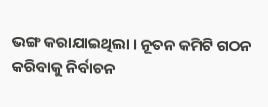ଭଙ୍ଗ କରାଯାଇଥିଲା । ନୂତନ କମିଟି ଗଠନ କରିବାକୁ ନିର୍ବାଚନ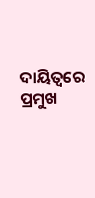ଦାୟିତ୍ୱରେ ପ୍ରମୁଖ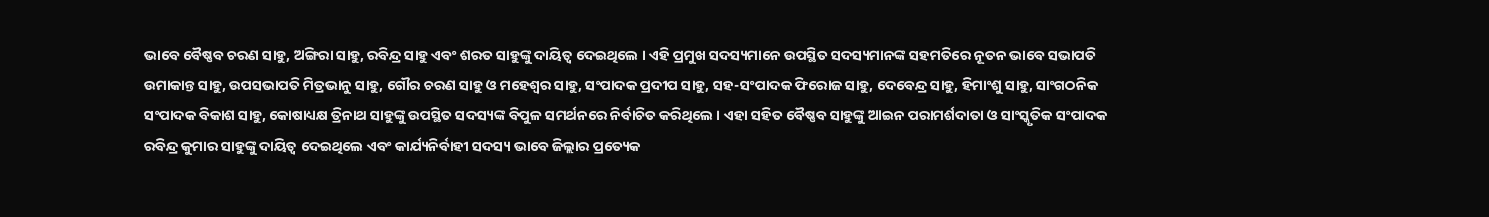ଭାବେ ବୈଷ୍ଣବ ଚରଣ ସାହୁ, ଅଙ୍ଗିରା ସାହୁ, ରବିନ୍ଦ୍ର ସାହୁ ଏବଂ ଶରତ ସାହୁଙ୍କୁ ଦାୟିତ୍ୱ ଦେଇଥିଲେ । ଏହି ପ୍ରମୁଖ ସଦସ୍ୟମାନେ ଉପସ୍ଥିତ ସଦସ୍ୟମାନଙ୍କ ସହମତିରେ ନୂତନ ଭାବେ ସଭାପତି ଉମାକାନ୍ତ ସାହୁ, ଉପସଭାପତି ମିତ୍ରଭାନୁ ସାହୁ, ଗୌର ଚରଣ ସାହୁ ଓ ମହେଶ୍ୱର ସାହୁ, ସଂପାଦକ ପ୍ରଦୀପ ସାହୁ, ସହ-ସଂପାଦକ ଫିରୋଜ ସାହୁ, ଦେବେନ୍ଦ୍ର ସାହୁ, ହିମାଂଶୁ ସାହୁ, ସାଂଗଠନିକ ସଂପାଦକ ବିକାଶ ସାହୁ, କୋଷାଧ୍ୟକ୍ଷ ତ୍ରିନାଥ ସାହୁଙ୍କୁ ଉପସ୍ଥିତ ସଦସ୍ୟଙ୍କ ବିପୁଳ ସମର୍ଥନରେ ନିର୍ବାଚିତ କରିଥିଲେ । ଏହା ସହିତ ବୈଷ୍ଣବ ସାହୁଙ୍କୁ ଆଇନ ପରାମର୍ଶଦାତା ଓ ସାଂସ୍କୃତିକ ସଂପାଦକ ରବିନ୍ଦ୍ର କୁମାର ସାହୁଙ୍କୁ ଦାୟିତ୍ୱ ଦେଇଥିଲେ ଏବଂ କାର୍ଯ୍ୟନିର୍ବାହୀ ସଦସ୍ୟ ଭାବେ ଜିଲ୍ଲାର ପ୍ରତ୍ୟେକ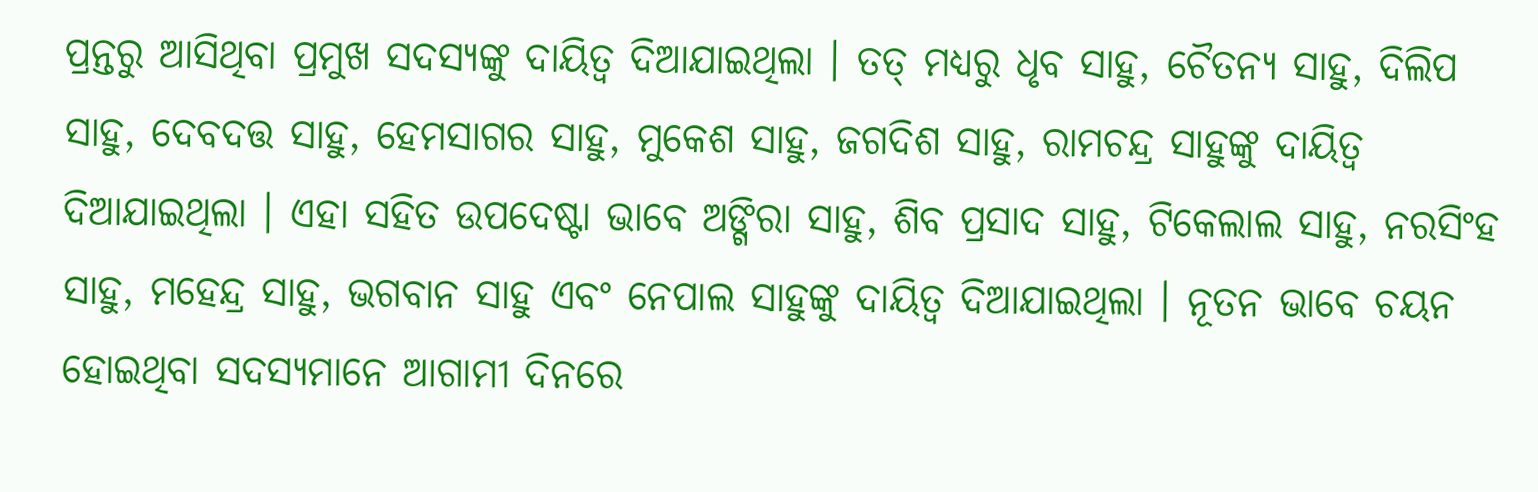ପ୍ରନ୍ତରୁ ଆସିଥିବା ପ୍ରମୁଖ ସଦସ୍ୟଙ୍କୁ ଦାୟିତ୍ୱ ଦିଆଯାଇଥିଲା । ତତ୍ ମଧ୍ୟରୁ ଧୃବ ସାହୁ, ଚୈତନ୍ୟ ସାହୁ, ଦିଲିପ ସାହୁ, ଦେବଦତ୍ତ ସାହୁ, ହେମସାଗର ସାହୁ, ମୁକେଶ ସାହୁ, ଜଗଦିଶ ସାହୁ, ରାମଚନ୍ଦ୍ର ସାହୁଙ୍କୁ ଦାୟିତ୍ୱ ଦିଆଯାଇଥିଲା । ଏହା ସହିତ ଉପଦେଷ୍ଟା ଭାବେ ଅଙ୍ଗିରା ସାହୁ, ଶିବ ପ୍ରସାଦ ସାହୁ, ଟିକେଲାଲ ସାହୁ, ନରସିଂହ ସାହୁ, ମହେନ୍ଦ୍ର ସାହୁ, ଭଗବାନ ସାହୁ ଏବଂ ନେପାଲ ସାହୁଙ୍କୁ ଦାୟିତ୍ୱ ଦିଆଯାଇଥିଲା । ନୂତନ ଭାବେ ଚୟନ ହୋଇଥିବା ସଦସ୍ୟମାନେ ଆଗାମୀ ଦିନରେ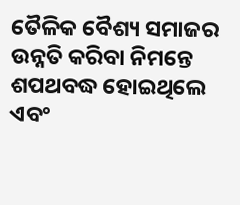ତୈଳିକ ବୈଶ୍ୟ ସମାଜର ଉନ୍ନତି କରିବା ନିମନ୍ତେ ଶପଥବଦ୍ଧ ହୋଇଥିଲେ ଏବଂ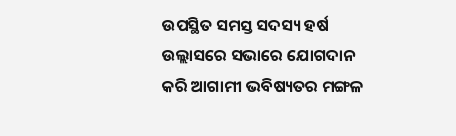ଉପସ୍ଥିତ ସମସ୍ତ ସଦସ୍ୟ ହର୍ଷ ଉଲ୍ଲାସରେ ସଭାରେ ଯୋଗଦାନ କରି ଆଗାମୀ ଭବିଷ୍ୟତର ମଙ୍ଗଳ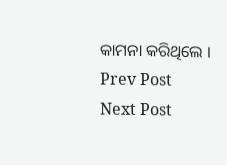କାମନା କରିଥିଲେ ।
Prev Post
Next Post